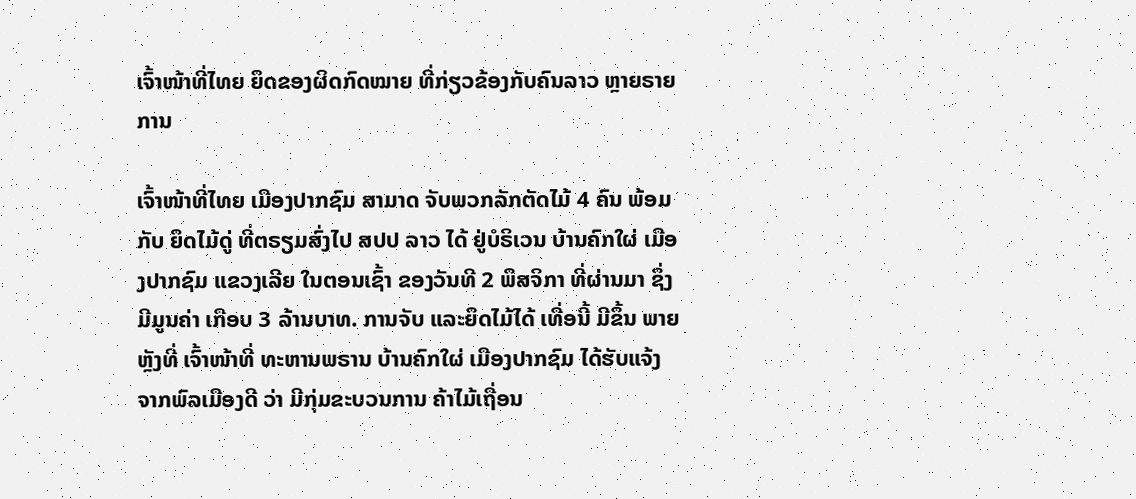ເຈົ້າໜ້າທີ່ໄທຍ ຍຶດຂອງຜິດກົດໝາຍ ທີ່ກ່ຽວຂ້ອງກັບຄົນລາວ ຫຼາຍຣາຍການ

ເຈົ້າໜ້າທີ່ໄທຍ ເມືອງປາກຊົມ ສາມາດ ຈັບພວກລັກຕັດໄມ້ 4 ຄົນ ພ້ອມກັບ ຍຶດໄມ້ດູ່ ທີ່ຕຣຽມສົ່ງໄປ ສປປ ລາວ ໄດ້ ຢູ່ບໍຣິເວນ ບ້ານຄົກໃຜ່ ເມືອງປາກຊົມ ແຂວງເລີຍ ໃນຕອນເຊົ້າ ຂອງວັນທີ 2 ພຶສຈິກາ ທີ່ຜ່ານມາ ຊຶ່ງມີມູນຄ່າ ເກືອບ 3 ລ້ານບາທ. ການຈັບ ແລະຍຶດໄມ້ໄດ້ ເທື່ອນີ້ ມີຂຶ້ນ ພາຍຫຼັງທີ່ ເຈົ້າໜ້າທີ່ ທະຫານພຣານ ບ້ານຄົກໃຜ່ ເມືອງປາກຊົມ ໄດ້ຮັບແຈ້ງ ຈາກພົລເມືອງດີ ວ່າ ມີກຸ່ມຂະບວນການ ຄ້າໄມ້ເຖື່ອນ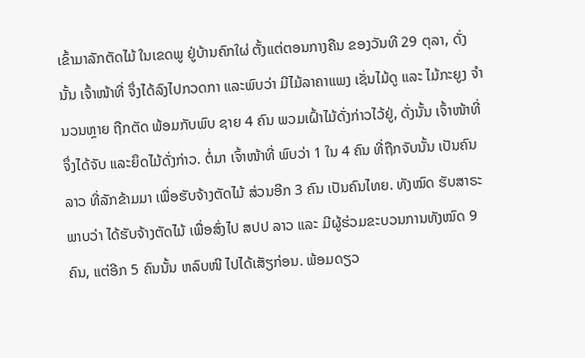ເຂົ້າມາລັກຕັດໄມ້ ໃນເຂດພູ ຢູ່ບ້ານຄົກໃຜ່ ຕັ້ງແຕ່ຕອນກາງຄືນ ຂອງວັນທີ 29 ຕຸລາ, ດັ່ງນັ້ນ ເຈົ້າໜ້າທີ່ ຈຶ່ງໄດ້ລົງໄປກວດກາ ແລະພົບວ່າ ມີໄມ້ລາຄາແພງ ເຊັ່ນໄມ້ດູ ແລະ ໄມ້ກະຍູງ ຈຳນວນຫຼາຍ ຖືກຕັດ ພ້ອມກັບພົບ ຊາຍ 4 ຄົນ ພວມເຝົ້າໄມ້ດັ່ງກ່າວໄວ້ຢູ່, ດັ່ງນັ້ນ ເຈົ້າໜ້າທີ່ ຈຶ່ງໄດ້ຈັບ ແລະຍຶດໄມ້ດັ່ງກ່າວ. ຕໍ່ມາ ເຈົ້າໜ້າທີ່ ພົບວ່າ 1 ໃນ 4 ຄົນ ທີ່ຖືກຈັບນັ້ນ ເປັນຄົນລາວ ທີ່ລັກຂ້າມມາ ເພື່ອຮັບຈ້າງຕັດໄມ້ ສ່ວນອີກ 3 ຄົນ ເປັນຄົນໄທຍ. ທັງໝົດ ຮັບສາຣະພາບວ່າ ໄດ້ຮັບຈ້າງຕັດໄມ້ ເພື່ອສົ່ງໄປ ສປປ ລາວ ແລະ ມີຜູ້ຮ່ວມຂະບວນການທັງໝົດ 9 ຄົນ, ແຕ່ອີກ 5 ຄົນນັ້ນ ຫລົບໜີ ໄປໄດ້ເສັຽກ່ອນ. ພ້ອມດຽວ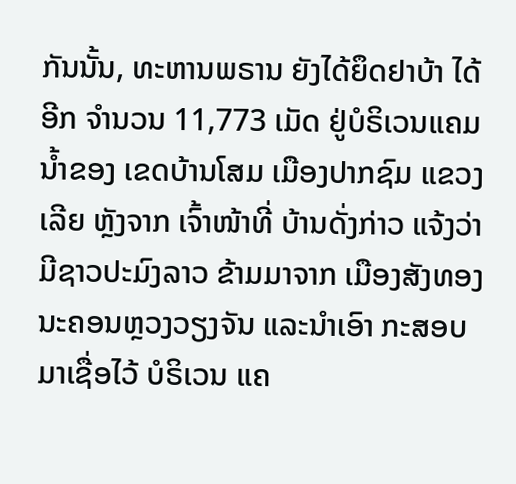ກັນນັ້ນ, ທະຫານພຣານ ຍັງໄດ້ຍຶດຢາບ້າ ໄດ້ອີກ ຈຳນວນ 11,773 ເມັດ ຢູ່ບໍຣິເວນແຄມນ້ຳຂອງ ເຂດບ້ານໂສມ ເມືອງປາກຊົມ ແຂວງເລີຍ ຫຼັງຈາກ ເຈົ້າໜ້າທີ່ ບ້ານດັ່ງກ່າວ ແຈ້ງວ່າ ມີຊາວປະມົງລາວ ຂ້າມມາຈາກ ເມືອງສັງທອງ ນະຄອນຫຼວງວຽງຈັນ ແລະນຳເອົາ ກະສອບມາເຊື່ອໄວ້ ບໍຣິເວນ ແຄ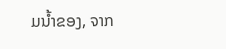ມນ້ຳຂອງ, ຈາກ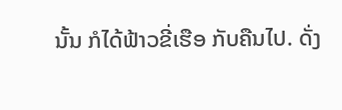ນັ້ນ ກໍໄດ້ຟ້າວຂີ່ເຮືອ ກັບຄືນໄປ. ດັ່ງ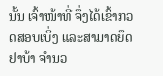ນັ້ນ ເຈົ້າໜ້າທີ່ ຈຶ່ງໄດ້ເຂົ້າກວດສອບເບິ່ງ ແລະສາມາດຍຶດຢາບ້າ ຈຳນວ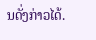ນດັ່ງກ່າວໄດ້.